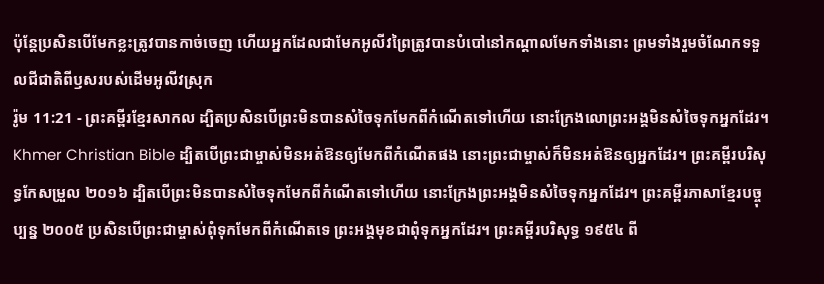ប៉ុន្តែប្រសិនបើមែកខ្លះត្រូវបានកាច់ចេញ ហើយអ្នកដែលជាមែកអូលីវព្រៃត្រូវបានបំបៅនៅកណ្ដាលមែកទាំងនោះ ព្រមទាំងរួមចំណែកទទួលជីជាតិពីឫសរបស់ដើមអូលីវស្រុក
រ៉ូម 11:21 - ព្រះគម្ពីរខ្មែរសាកល ដ្បិតប្រសិនបើព្រះមិនបានសំចៃទុកមែកពីកំណើតទៅហើយ នោះក្រែងលោព្រះអង្គមិនសំចៃទុកអ្នកដែរ។ Khmer Christian Bible ដ្បិតបើព្រះជាម្ចាស់មិនអត់ឱនឲ្យមែកពីកំណើតផង នោះព្រះជាម្ចាស់ក៏មិនអត់ឱនឲ្យអ្នកដែរ។ ព្រះគម្ពីរបរិសុទ្ធកែសម្រួល ២០១៦ ដ្បិតបើព្រះមិនបានសំចៃទុកមែកពីកំណើតទៅហើយ នោះក្រែងព្រះអង្គមិនសំចៃទុកអ្នកដែរ។ ព្រះគម្ពីរភាសាខ្មែរបច្ចុប្បន្ន ២០០៥ ប្រសិនបើព្រះជាម្ចាស់ពុំទុកមែកពីកំណើតទេ ព្រះអង្គមុខជាពុំទុកអ្នកដែរ។ ព្រះគម្ពីរបរិសុទ្ធ ១៩៥៤ ពី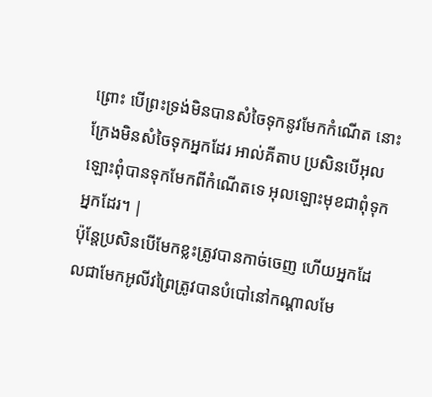ព្រោះ បើព្រះទ្រង់មិនបានសំចៃទុកនូវមែកកំណើត នោះក្រែងមិនសំចៃទុកអ្នកដែរ អាល់គីតាប ប្រសិនបើអុលឡោះពុំបានទុកមែកពីកំណើតទេ អុលឡោះមុខជាពុំទុកអ្នកដែរ។ |
ប៉ុន្តែប្រសិនបើមែកខ្លះត្រូវបានកាច់ចេញ ហើយអ្នកដែលជាមែកអូលីវព្រៃត្រូវបានបំបៅនៅកណ្ដាលមែ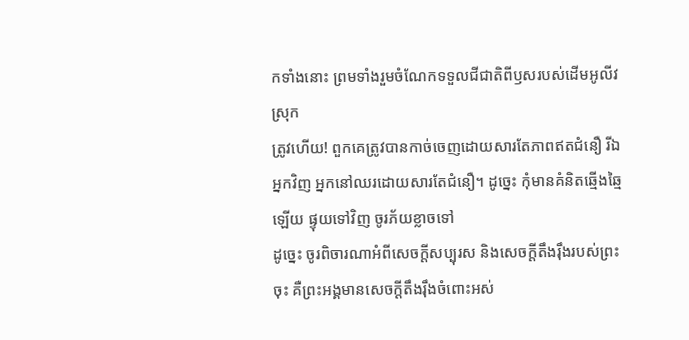កទាំងនោះ ព្រមទាំងរួមចំណែកទទួលជីជាតិពីឫសរបស់ដើមអូលីវស្រុក
ត្រូវហើយ! ពួកគេត្រូវបានកាច់ចេញដោយសារតែភាពឥតជំនឿ រីឯអ្នកវិញ អ្នកនៅឈរដោយសារតែជំនឿ។ ដូច្នេះ កុំមានគំនិតឆ្មើងឆ្មៃឡើយ ផ្ទុយទៅវិញ ចូរភ័យខ្លាចទៅ
ដូច្នេះ ចូរពិចារណាអំពីសេចក្ដីសប្បុរស និងសេចក្ដីតឹងរ៉ឹងរបស់ព្រះចុះ គឺព្រះអង្គមានសេចក្ដីតឹងរ៉ឹងចំពោះអស់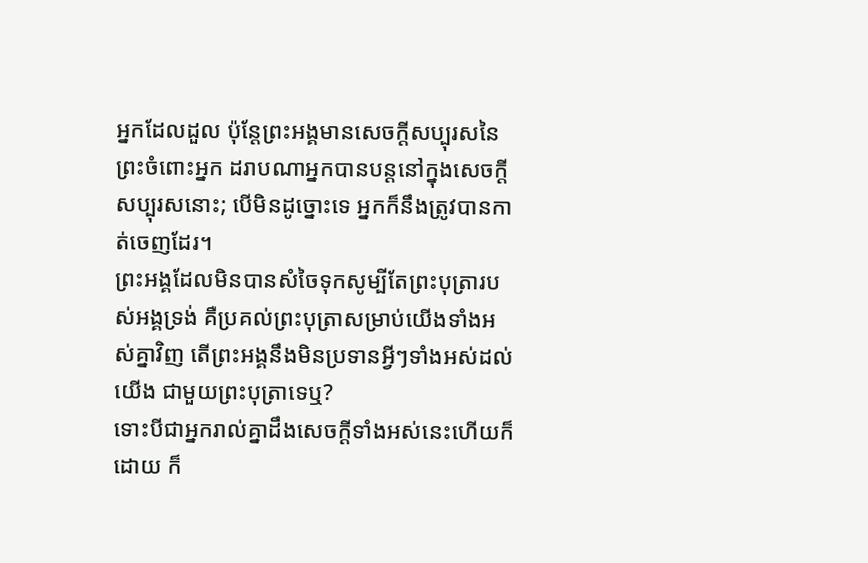អ្នកដែលដួល ប៉ុន្តែព្រះអង្គមានសេចក្ដីសប្បុរសនៃព្រះចំពោះអ្នក ដរាបណាអ្នកបានបន្តនៅក្នុងសេចក្ដីសប្បុរសនោះ; បើមិនដូច្នោះទេ អ្នកក៏នឹងត្រូវបានកាត់ចេញដែរ។
ព្រះអង្គដែលមិនបានសំចៃទុកសូម្បីតែព្រះបុត្រារបស់អង្គទ្រង់ គឺប្រគល់ព្រះបុត្រាសម្រាប់យើងទាំងអស់គ្នាវិញ តើព្រះអង្គនឹងមិនប្រទានអ្វីៗទាំងអស់ដល់យើង ជាមួយព្រះបុត្រាទេឬ?
ទោះបីជាអ្នករាល់គ្នាដឹងសេចក្ដីទាំងអស់នេះហើយក៏ដោយ ក៏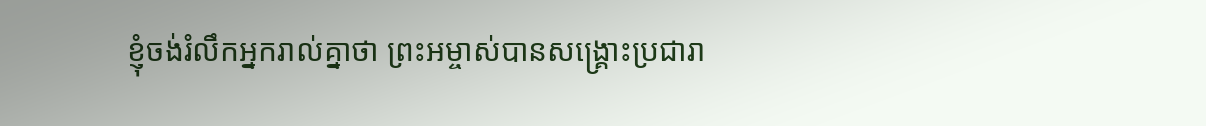ខ្ញុំចង់រំលឹកអ្នករាល់គ្នាថា ព្រះអម្ចាស់បានសង្គ្រោះប្រជារា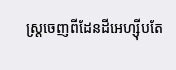ស្ត្រចេញពីដែនដីអេហ្ស៊ីបតែ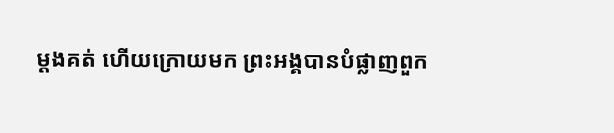ម្ដងគត់ ហើយក្រោយមក ព្រះអង្គបានបំផ្លាញពួក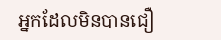អ្នកដែលមិនបានជឿ